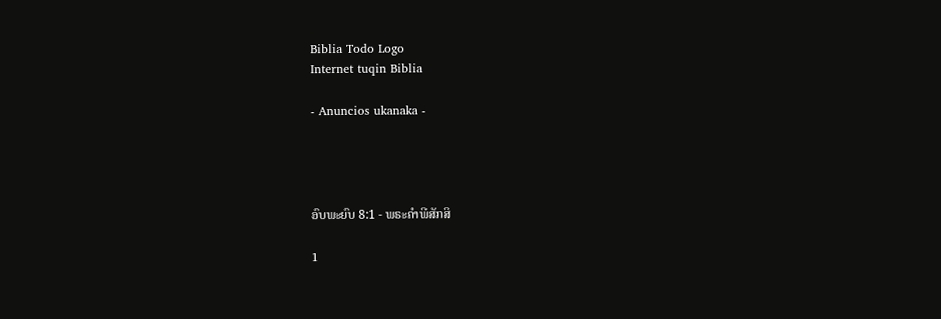Biblia Todo Logo
Internet tuqin Biblia

- Anuncios ukanaka -




ອົບພະຍົບ 8:1 - ພຣະຄຳພີສັກສິ

1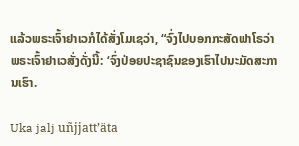ແລ້ວພຣະເຈົ້າຢາເວກໍໄດ້ສັ່ງໂມເຊວ່າ, “ຈົ່ງໄປບອກກະສັດຟາໂຣວ່າ ພຣະເຈົ້າຢາເວສັ່ງດັ່ງນີ້: ‘ຈົ່ງປ່ອຍປະຊາຊົນຂອງເຮົາໄປນະມັດສະການເຮົາ.

Uka jalj uñjjattʼäta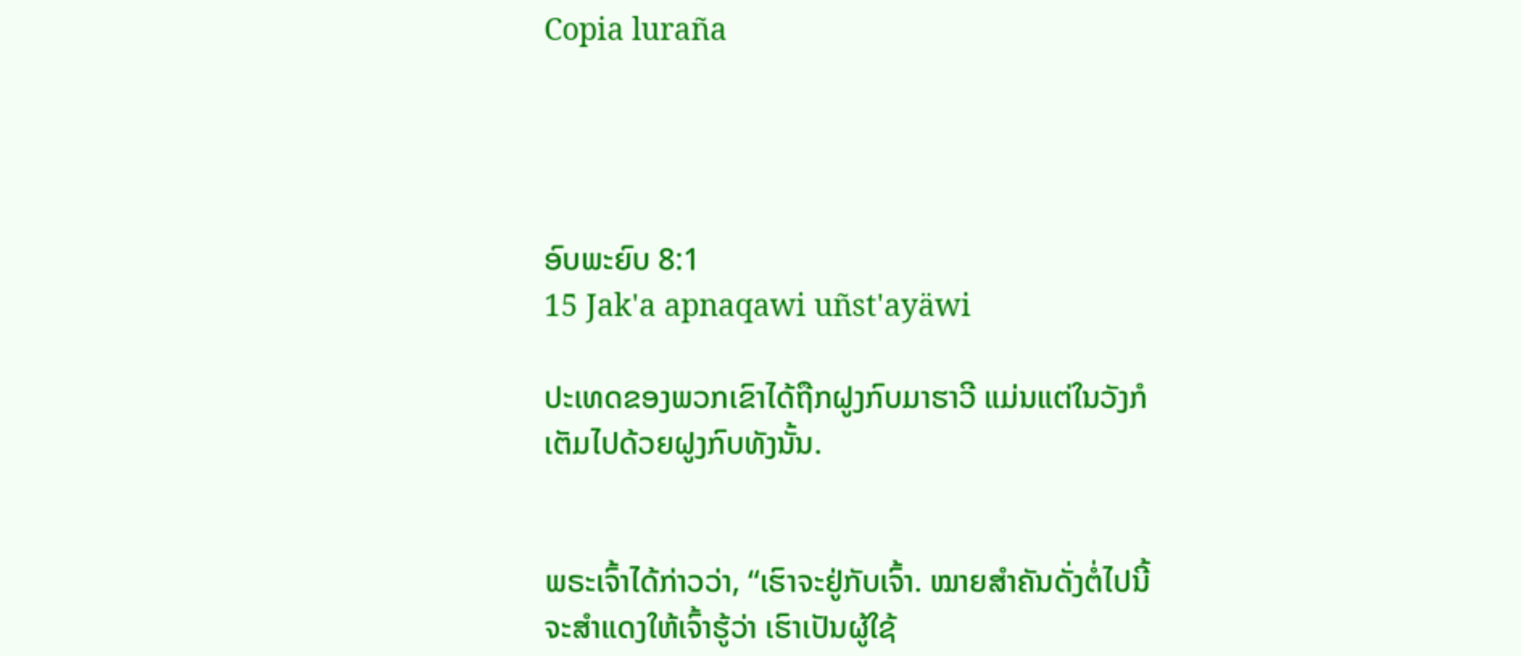Copia luraña




ອົບພະຍົບ 8:1
15 Jak'a apnaqawi uñst'ayäwi

ປະເທດຂອງພວກເຂົາໄດ້ຖືກຝູງກົບມາຮາວີ ແມ່ນແຕ່ໃນວັງກໍເຕັມໄປດ້ວຍຝູງກົບທັງນັ້ນ.


ພຣະເຈົ້າໄດ້ກ່າວວ່າ, “ເຮົາຈະຢູ່ກັບເຈົ້າ. ໝາຍສຳຄັນດັ່ງຕໍ່ໄປນີ້ຈະສຳແດງໃຫ້ເຈົ້າຮູ້ວ່າ ເຮົາເປັນຜູ້ໃຊ້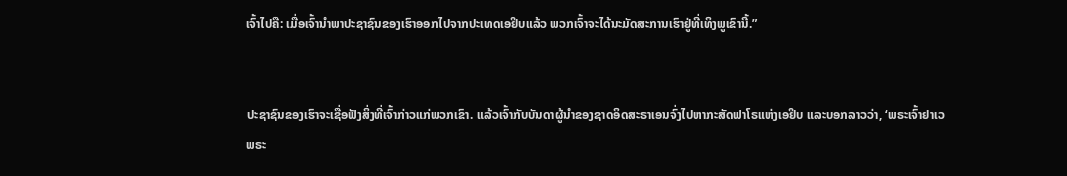ເຈົ້າໄປຄື: ເມື່ອເຈົ້ານຳພາປະຊາຊົນຂອງເຮົາອອກໄປຈາກປະເທດເອຢິບແລ້ວ ພວກເຈົ້າຈະໄດ້ນະມັດສະການເຮົາຢູ່ທີ່ເທິງພູເຂົານີ້.”


ປະຊາຊົນຂອງເຮົາຈະເຊື່ອຟັງສິ່ງທີ່ເຈົ້າກ່າວແກ່ພວກເຂົາ. ແລ້ວເຈົ້າກັບບັນດາຜູ້ນຳຂອງຊາດອິດສະຣາເອນຈົ່ງໄປຫາກະສັດຟາໂຣແຫ່ງເອຢິບ ແລະບອກລາວວ່າ, ‘ພຣະເຈົ້າຢາເວພຣະ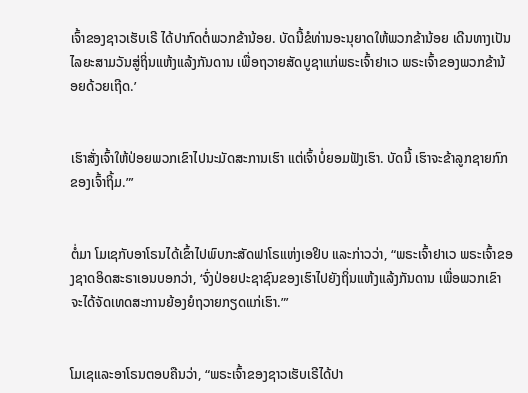ເຈົ້າຂອງຊາວເຮັບເຣີ ໄດ້ປາກົດຕໍ່ພວກຂ້ານ້ອຍ. ບັດນີ້ຂໍທ່ານອະນຸຍາດໃຫ້ພວກຂ້ານ້ອຍ ເດີນທາງເປັນໄລຍະສາມວັນສູ່ຖິ່ນແຫ້ງແລ້ງກັນດານ ເພື່ອຖວາຍສັດບູຊາແກ່ພຣະເຈົ້າຢາເວ ພຣະເຈົ້າຂອງພວກຂ້ານ້ອຍດ້ວຍເຖີດ.’


ເຮົາສັ່ງເຈົ້າໃຫ້ປ່ອຍພວກເຂົາໄປນະມັດສະການເຮົາ ແຕ່ເຈົ້າບໍ່ຍອມຟັງເຮົາ. ບັດນີ້ ເຮົາຈະຂ້າລູກຊາຍກົກຂອງເຈົ້າຖິ້ມ.”’


ຕໍ່ມາ ໂມເຊກັບອາໂຣນໄດ້ເຂົ້າໄປພົບກະສັດຟາໂຣແຫ່ງເອຢິບ ແລະກ່າວວ່າ, “ພຣະເຈົ້າຢາເວ ພຣະເຈົ້າຂອງຊາດອິດສະຣາເອນບອກວ່າ, ‘ຈົ່ງປ່ອຍປະຊາຊົນຂອງເຮົາໄປຍັງຖິ່ນແຫ້ງແລ້ງກັນດານ ເພື່ອພວກເຂົາຈະໄດ້ຈັດເທດສະການຍ້ອງຍໍຖວາຍກຽດແກ່ເຮົາ.”’


ໂມເຊແລະອາໂຣນຕອບຄືນວ່າ, “ພຣະເຈົ້າຂອງຊາວເຮັບເຣີໄດ້ປາ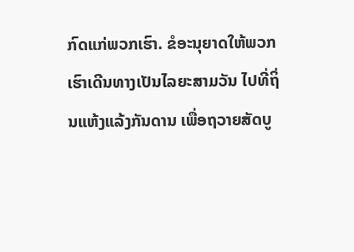ກົດແກ່ພວກເຮົາ. ຂໍອະນຸຍາດໃຫ້ພວກເຮົາເດີນທາງເປັນໄລຍະສາມວັນ ໄປທີ່ຖິ່ນແຫ້ງແລ້ງກັນດານ ເພື່ອຖວາຍສັດບູ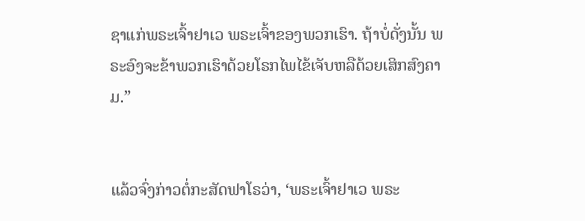ຊາແກ່ພຣະເຈົ້າຢາເວ ພຣະເຈົ້າຂອງພວກເຮົາ. ຖ້າບໍ່ດັ່ງນັ້ນ ພຣະອົງຈະຂ້າພວກເຮົາດ້ວຍໂຣກໄພໄຂ້ເຈັບຫລືດ້ວຍເສິກສົງຄາມ.”


ແລ້ວຈົ່ງກ່າວຕໍ່ກະສັດຟາໂຣວ່າ, ‘ພຣະເຈົ້າຢາເວ ພຣະ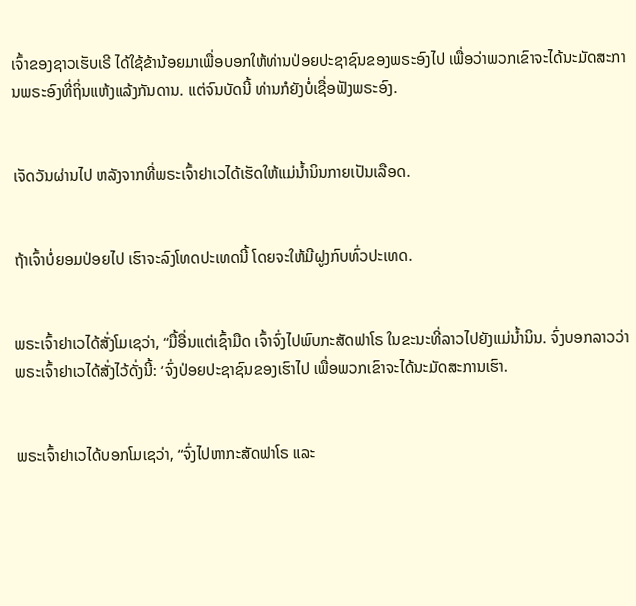ເຈົ້າຂອງຊາວເຮັບເຣີ ໄດ້ໃຊ້ຂ້ານ້ອຍມາເພື່ອບອກໃຫ້ທ່ານປ່ອຍປະຊາຊົນຂອງພຣະອົງໄປ ເພື່ອວ່າພວກເຂົາຈະໄດ້ນະມັດສະການພຣະອົງທີ່ຖິ່ນແຫ້ງແລ້ງກັນດານ. ແຕ່ຈົນບັດນີ້ ທ່ານກໍຍັງບໍ່ເຊື່ອຟັງພຣະອົງ.


ເຈັດວັນຜ່ານໄປ ຫລັງຈາກທີ່ພຣະເຈົ້າຢາເວໄດ້ເຮັດໃຫ້ແມ່ນໍ້ານິນກາຍເປັນເລືອດ.


ຖ້າເຈົ້າບໍ່ຍອມປ່ອຍໄປ ເຮົາຈະລົງໂທດປະເທດນີ້ ໂດຍຈະໃຫ້ມີຝູງກົບທົ່ວປະເທດ.


ພຣະເຈົ້າຢາເວໄດ້ສັ່ງໂມເຊວ່າ, “ມື້ອື່ນແຕ່ເຊົ້າມືດ ເຈົ້າຈົ່ງໄປພົບກະສັດຟາໂຣ ໃນຂະນະທີ່ລາວໄປຍັງແມ່ນໍ້ານິນ. ຈົ່ງບອກລາວວ່າ ພຣະເຈົ້າຢາເວໄດ້ສັ່ງໄວ້ດັ່ງນີ້: ‘ຈົ່ງປ່ອຍປະຊາຊົນຂອງເຮົາໄປ ເພື່ອພວກເຂົາຈະໄດ້ນະມັດສະການເຮົາ.


ພຣະເຈົ້າຢາເວໄດ້ບອກໂມເຊວ່າ, “ຈົ່ງໄປຫາກະສັດຟາໂຣ ແລະ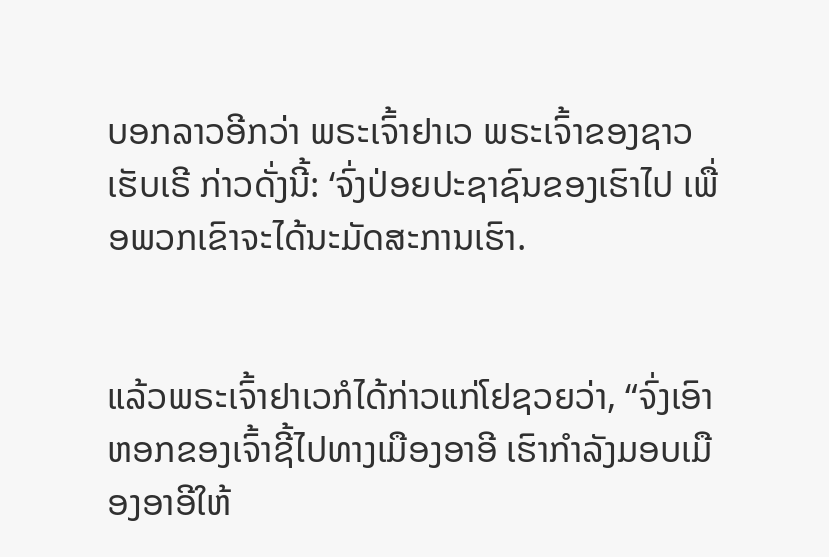ບອກລາວອີກວ່າ ພຣະເຈົ້າຢາເວ ພຣະເຈົ້າຂອງຊາວເຮັບເຣີ ກ່າວດັ່ງນີ້: ‘ຈົ່ງປ່ອຍປະຊາຊົນຂອງເຮົາໄປ ເພື່ອພວກເຂົາຈະໄດ້ນະມັດສະການເຮົາ.


ແລ້ວພຣະເຈົ້າຢາເວກໍໄດ້ກ່າວແກ່ໂຢຊວຍວ່າ, “ຈົ່ງເອົາຫອກຂອງເຈົ້າຊີ້ໄປທາງເມືອງອາອີ ເຮົາກຳລັງມອບເມືອງອາອີໃຫ້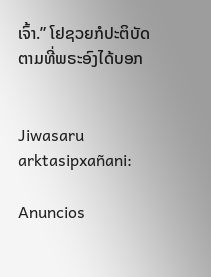ເຈົ້າ.” ໂຢຊວຍກໍປະຕິບັດຕາມທີ່ພຣະອົງໄດ້ບອກ


Jiwasaru arktasipxañani:

Anuncios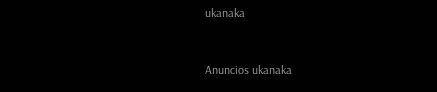ukanaka


Anuncios ukanaka